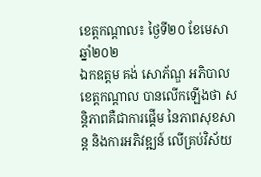ខេត្តកណ្តាល៖ ថ្ងៃទី២០ ខែមេសា ឆ្នាំ២០២
ឯកឧត្តម គង់ សោភ័ណ្ឌ អភិបាលខេត្តកណ្ដាល បានលើកឡើងថា សន្តិភាពគឺជាការផ្តើម នៃភាពសុខសាន្ត និងការអភិវឌ្ឍន៍ លើគ្រប់វិស័យ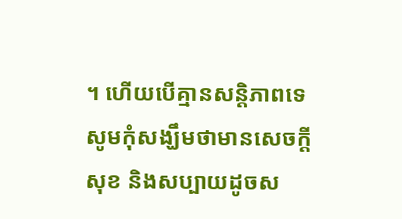។ ហើយបើគ្មានសន្តិភាពទេ សូមកុំសង្ឃឹមថាមានសេចក្តីសុខ និងសប្បាយដូចស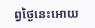ព្វថ្ងៃនេះអោយ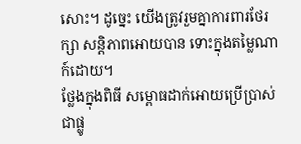សោះ។ ដូច្នេះ យើងត្រូវរួមគ្នាការពារថែរក្សា សន្តិភាពអោយបាន ទោះក្នុងតម្លៃណាក៍ដោយ។
ថ្លែងក្នុងពិធី សម្ពោធដាក់អោយប្រើប្រាស់ជាផ្លូ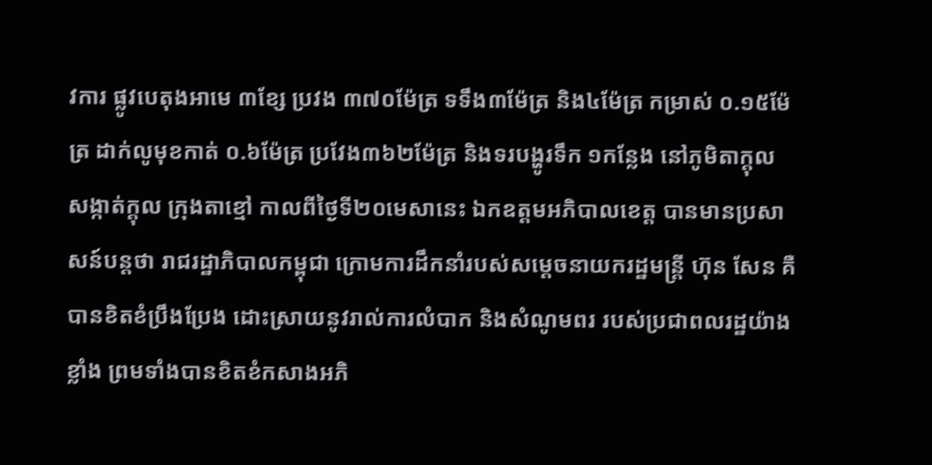វការ ផ្លូវបេតុងអាមេ ៣ខ្សែ ប្រវង ៣៧០ម៉ែត្រ ទទឹង៣ម៉ែត្រ និង៤ម៉ែត្រ កម្រាស់ ០.១៥ម៉ែត្រ ដាក់លូមុខកាត់ ០.៦ម៉ែត្រ ប្រវែង៣៦២ម៉ែត្រ និងទរបង្ហូរទឹក ១កន្លែង នៅភូមិតាក្តុល សង្កាត់ក្តុល ក្រុងតាខ្មៅ កាលពីថ្ងៃទី២០មេសានេះ ឯកឧត្តមអភិបាលខេត្ត បានមានប្រសាសន៍បន្តថា រាជរដ្ឋាភិបាលកម្ពុជា ក្រោមការដឹកនាំរបស់សម្តេចនាយករដ្ឋមន្ត្រី ហ៊ុន សែន គឺបានខិតខំប្រឹងប្រែង ដោះស្រាយនូវរាល់ការលំបាក និងសំណូមពរ របស់ប្រជាពលរដ្ឋយ៉ាងខ្លាំង ព្រមទាំងបានខិតខំកសាងអភិ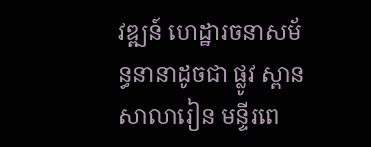វឌ្ឍន៍ ហេដ្ឋារចនាសម័ន្ធនានាដូចជា ផ្លូវ ស្ពាន សាលារៀន មន្ទីរពេ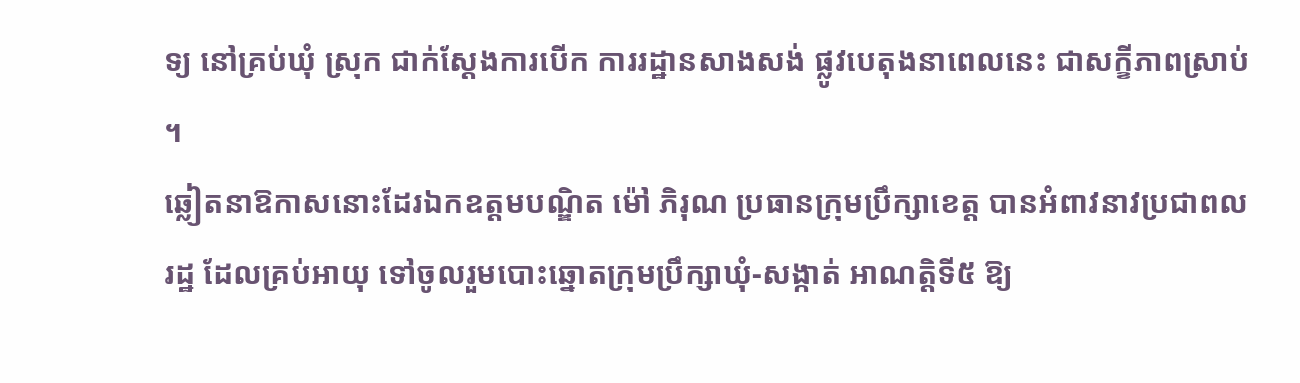ទ្យ នៅគ្រប់ឃុំ ស្រុក ជាក់ស្តែងការបើក ការរដ្ឋានសាងសង់ ផ្លូវបេតុងនាពេលនេះ ជាសក្ខីភាពស្រាប់ ។
ឆ្លៀតនាឱកាសនោះដែរឯកឧត្តមបណ្ឌិត ម៉ៅ ភិរុណ ប្រធានក្រុមប្រឹក្សាខេត្ត បានអំពាវនាវប្រជាពលរដ្ឋ ដែលគ្រប់អាយុ ទៅចូលរួមបោះឆ្នោតក្រុមប្រឹក្សាឃុំ-សង្កាត់ អាណត្តិទី៥ ឱ្យ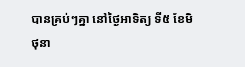បានគ្រប់ៗគ្នា នៅថ្ងៃអាទិត្យ ទី៥ ខែមិថុនា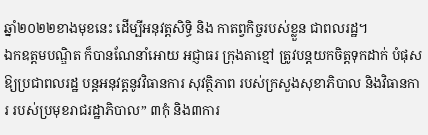ឆ្នាំ២០២២ខាងមុខនេះ ដើម្បីអនុវត្តសិទ្ធិ និង កាតព្វកិច្ចរបស់ខ្លួន ជាពលរដ្ឋ។
ឯកឧត្តមបណ្ឌិត ក៏បានណែនាំអោយ អជ្ញាធរ ក្រុងតាខ្មៅ ត្រូវបន្តយកចិត្តទុកដាក់ បំផុសឱ្យប្រជាពលរដ្ឋ បន្តអនុវត្តនូវវិធានការ សុវត្ថិភាព របស់ក្រសួងសុខាភិបាល និងវិធានការ របស់ប្រមុខរាជរដ្ឋាភិបាល” ៣កុំ និង៣ការ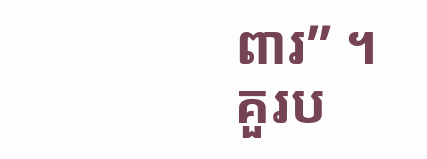ពារ” ។
គួរប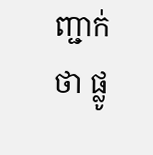ញ្ជាក់ថា ផ្លូ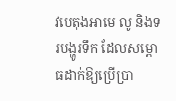វបេតុងអាមេ លូ និងទរបង្ហូរទឹក ដែលសម្ពោធដាក់ឱ្យប្រើប្រា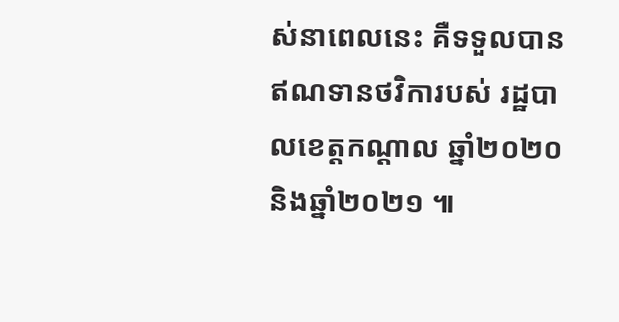ស់នាពេលនេះ គឺទទួលបានឥណទានថវិការបស់ រដ្ឋបាលខេត្តកណ្ដាល ឆ្នាំ២០២០ និងឆ្នាំ២០២១ ៕